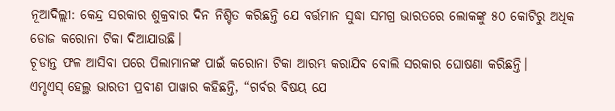ନୂଆଦିଲ୍ଲୀ: କେନ୍ଦ୍ର ସରକାର ଶୁକ୍ରବାର ଦିନ ନିଶ୍ଚିତ କରିଛନ୍ତି ଯେ ବର୍ତ୍ତମାନ ସୁଦ୍ଧା ସମଗ୍ର ଭାରତରେ ଲୋକଙ୍କୁ ୫୦ କୋଟିରୁ ଅଧିକ ଡୋଜ କରୋନା ଟିକା ଦିଆଯାଉଛି।
ଚୂଡାନ୍ତ ଫଳ ଆସିବା ପରେ ପିଲାମାନଙ୍କ ପାଇଁ କରୋନା ଟିକା ଆରମ୍ଭ କରାଯିବ ବୋଲି ସରକାର ଘୋଷଣା କରିଛନ୍ତି।
ଏମ୍ଡଏସ୍ ହେଲ୍ଥ ଭାରତୀ ପ୍ରବୀଣ ପାୱାର କହିଛନ୍ତି, “ଗର୍ବର ବିଷୟ ଯେ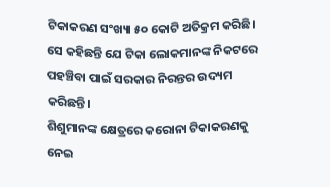ଟିକାକରଣ ସଂଖ୍ୟା ୫୦ କୋଟି ଅତିକ୍ରମ କରିଛି। ସେ କହିଛନ୍ତି ଯେ ଟିକା ଲୋକମାନଙ୍କ ନିକଟରେ ପହଞ୍ଚିବା ପାଇଁ ସରକାର ନିରନ୍ତର ଉଦ୍ୟମ କରିଛନ୍ତି।
ଶିଶୁମାନଙ୍କ କ୍ଷେତ୍ରରେ କରୋନା ଟିକାକରଣକୁ ନେଇ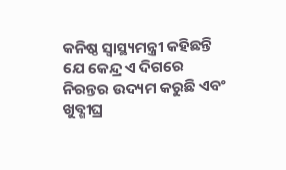କନିଷ୍ଠ ସ୍ୱାସ୍ଥ୍ୟମନ୍ତ୍ରୀ କହିଛନ୍ତି ଯେ କେନ୍ଦ୍ର ଏ ଦିଗରେ ନିରନ୍ତର ଉଦ୍ୟମ କରୁଛି ଏବଂ ଖୁବ୍ଶୀଘ୍ର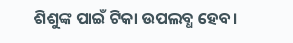ଶିଶୁଙ୍କ ପାଇଁ ଟିକା ଉପଲବ୍ଧ ହେବ।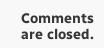Comments are closed.